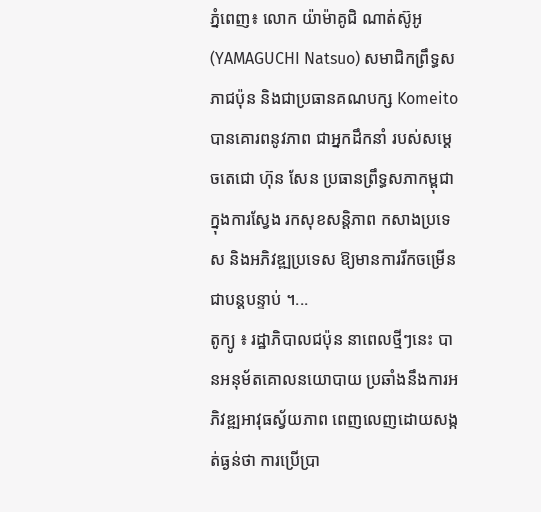ភ្នំពេញ៖ លោក យ៉ាម៉ាគូជិ ណាត់ស៊ូអូ (YAMAGUCHI Natsuo) សមាជិកព្រឹទ្ធសភាជប៉ុន និងជាប្រធានគណបក្ស Komeito បានគោរពនូវភាព ជាអ្នកដឹកនាំ របស់សម្ដេចតេជោ ហ៊ុន សែន ប្រធានព្រឹទ្ធសភាកម្ពុជា ក្នុងការស្វែង រកសុខសន្តិភាព កសាងប្រទេស និងអភិវឌ្ឍប្រទេស ឱ្យមានការរីកចម្រើន ជាបន្តបន្ទាប់ ។...
តូក្យូ ៖ រដ្ឋាភិបាលជប៉ុន នាពេលថ្មីៗនេះ បានអនុម័តគោលនយោបាយ ប្រឆាំងនឹងការអភិវឌ្ឍអាវុធស្វ័យភាព ពេញលេញដោយសង្កត់ធ្ងន់ថា ការប្រើប្រា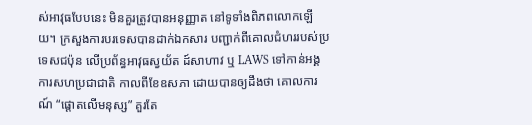ស់អាវុធបែបនេះ មិនគួរត្រូវបានអនុញ្ញាត នៅទូទាំងពិភពលោកឡើយ។ ក្រសួងការបរទេសបានដាក់ឯកសារ បញ្ជាក់ពីគោលជំហររបស់ប្រទេសជប៉ុន លើប្រព័ន្ធអាវុធស្វយ័ត ដ៍សាហាវ ឬ LAWS ទៅកាន់អង្គការសហប្រជាជាតិ កាលពីខែឧសភា ដោយបានឲ្យដឹងថា គោលការណ៍ “ផ្តោតលើមនុស្ស” គួរតែ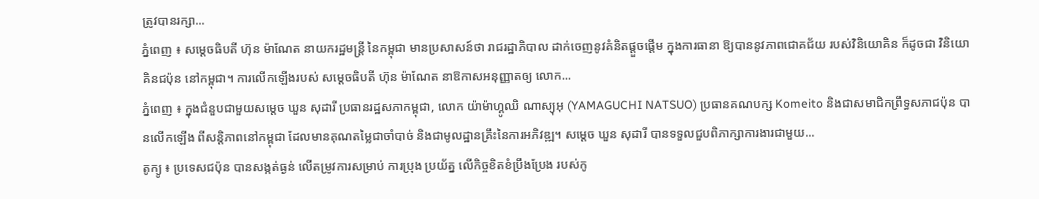ត្រូវបានរក្សា...
ភ្នំពេញ ៖ សម្ដេចធិបតី ហ៊ុន ម៉ាណែត នាយករដ្ឋមន្ដ្រី នៃកម្ពុជា មានប្រសាសន៍ថា រាជរដ្ឋាភិបាល ដាក់ចេញនូវគំនិតផ្តួចផ្តើម ក្នុងការធានា ឱ្យបាននូវភាពជោគជ័យ របស់វិនិយោគិន ក៏ដូចជា វិនិយោគិនជប៉ុន នៅកម្ពុជា។ ការលើកឡើងរបស់ សម្ដេចធិបតី ហ៊ុន ម៉ាណែត នាឱកាសអនុញ្ញាតឲ្យ លោក...
ភ្នំពេញ ៖ ក្នុងជំនួបជាមួយសម្ដេច ឃួន សុដារី ប្រធានរដ្ឋសភាកម្ពុជា, លោក យ៉ាម៉ាហ្គូឈិ ណាស្យុអុ (YAMAGUCHI NATSUO) ប្រធានគណបក្ស Komeito និងជាសមាជិកព្រឹទ្ធសភាជប៉ុន បានលើកឡើង ពីសន្តិភាពនៅកម្ពុជា ដែលមានគុណតម្លៃជាចាំបាច់ និងជាមូលដ្ឋានគ្រឹះនៃការអភិវឌ្ឍ។ សម្ដេច ឃួន សុដារី បានទទួលជួបពិភាក្សាការងារជាមួយ...
តូក្យូ ៖ ប្រទេសជប៉ុន បានសង្កត់ធ្ងន់ លើតម្រូវការសម្រាប់ ការប្រុង ប្រយ័ត្ន លើកិច្ចខិតខំប្រឹងប្រែង របស់កូ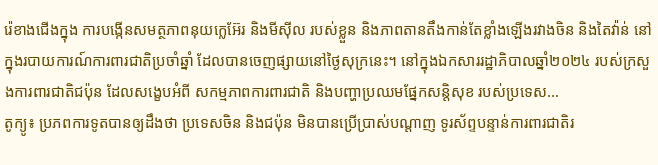រ៉េខាងជើងក្នុង ការបង្កើនសមត្ថភាពនុយក្លេអ៊ែរ និងមីស៊ីល របស់ខ្លួន និងភាពតានតឹងកាន់តែខ្លាំងឡើងរវាងចិន និងតៃវ៉ាន់ នៅក្នុងរបាយការណ៍ការពារជាតិប្រចាំឆ្នាំ ដែលបានចេញផ្សាយនៅថ្ងៃសុក្រនេះ។ នៅក្នុងឯកសាររដ្ឋាភិបាលឆ្នាំ២០២៤ របស់ក្រសួងការពារជាតិជប៉ុន ដែលសង្ខេបអំពី សកម្មភាពការពារជាតិ និងបញ្ហាប្រឈមផ្នែកសន្តិសុខ របស់ប្រទេស...
តូក្យូ៖ ប្រភពការទូតបានឲ្យដឹងថា ប្រទេសចិន និងជប៉ុន មិនបានប្រើប្រាស់បណ្តាញ ទូរស័ព្ទបន្ទាន់ការពារជាតិរ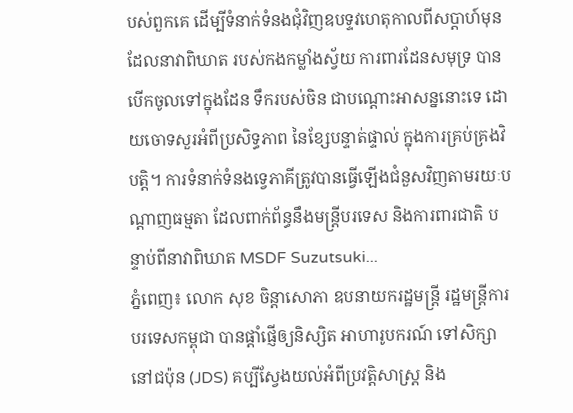បស់ពួកគេ ដើម្បីទំនាក់ទំនងជុំវិញឧបទ្ទវហេតុកាលពីសប្តាហ៍មុន ដែលនាវាពិឃាត របស់កងកម្លាំងស្វ័យ ការពារដែនសមុទ្រ បានបើកចូលទៅក្នុងដែន ទឹករបស់ចិន ជាបណ្តោះអាសន្ននោះទេ ដោយចោទសួរអំពីប្រសិទ្ធភាព នៃខ្សែបន្ទាត់ផ្ទាល់ ក្នុងការគ្រប់គ្រងវិបត្តិ។ ការទំនាក់ទំនងទ្វេភាគីត្រូវបានធ្វើឡើងជំនួសវិញតាមរយៈបណ្តាញធម្មតា ដែលពាក់ព័ន្ធនឹងមន្ត្រីបរទេស និងការពារជាតិ បន្ទាប់ពីនាវាពិឃាត MSDF Suzutsuki...
ភ្នំពេញ៖ លោក សុខ ចិន្ដាសោភា ឧបនាយករដ្ឋមន្ត្រី រដ្ឋមន្ត្រីការបរទេសកម្ពុជា បានផ្តាំផ្ញើឲ្យនិស្សិត អាហារូបករណ៍ ទៅសិក្សានៅជប៉ុន (JDS) គប្បីស្វែងយល់អំពីប្រវត្តិសាស្រ្ត និង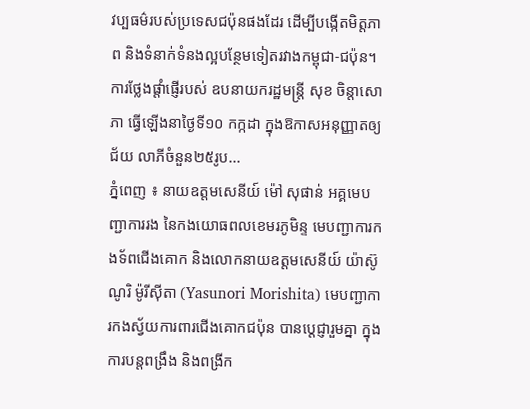វប្បធម៌របស់ប្រទេសជប៉ុនផងដែរ ដើម្បីបង្កើតមិត្តភាព និងទំនាក់ទំនងល្អបន្ថែមទៀតរវាងកម្ពុជា-ជប៉ុន។ ការថ្លែងផ្ដាំផ្ញើរបស់ ឧបនាយករដ្ឋមន្ត្រី សុខ ចិន្ដាសោភា ធ្វើឡើងនាថ្ងៃទី១០ កក្កដា ក្នុងឱកាសអនុញ្ញាតឲ្យជ័យ លាភីចំនួន២៥រូប...
ភ្នំពេញ ៖ នាយឧត្តមសេនីយ៍ ម៉ៅ សុផាន់ អគ្គមេបញ្ជាការរង នៃកងយោធពលខេមរភូមិន្ទ មេបញ្ជាការកងទ័ពជើងគោក និងលោកនាយឧត្តមសេនីយ៍ យ៉ាស៊ូណូរិ ម៉ូរីស៊ីតា (Yasunori Morishita) មេបញ្ជាការកងស្វ័យការពារជើងគោកជប៉ុន បានបេ្តជ្ញារួមគ្នា ក្នុងការបន្តពង្រឹង និងពង្រីក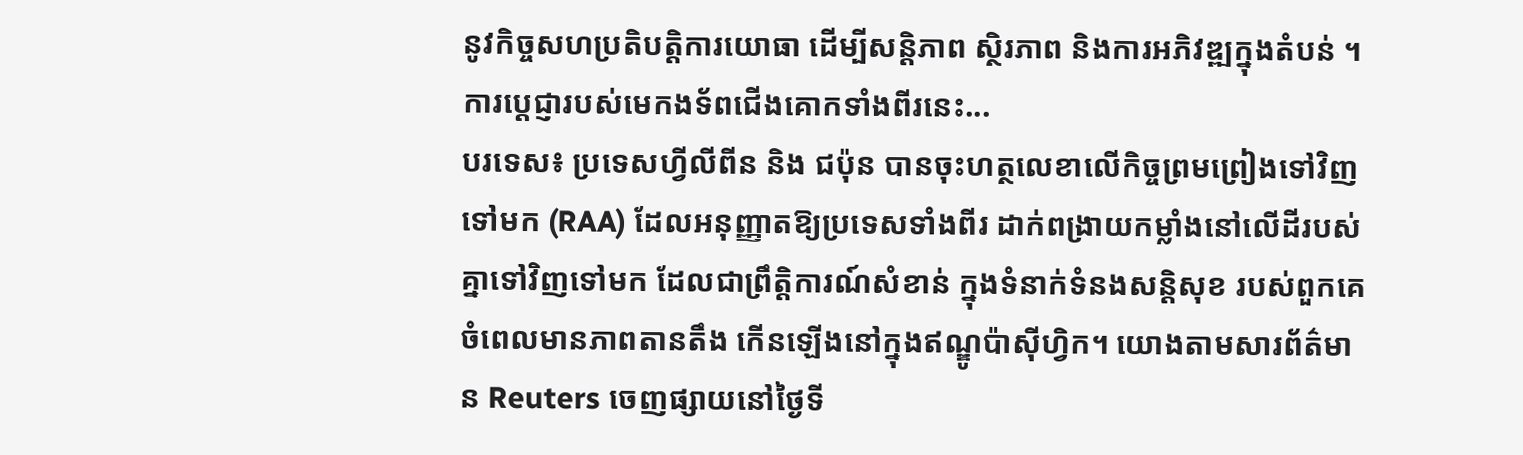នូវកិច្ចសហប្រតិបត្តិការយោធា ដើម្បីសន្តិភាព ស្ថិរភាព និងការអភិវឌ្ឍក្នុងតំបន់ ។ ការប្តេជ្ញារបស់មេកងទ័ពជើងគោកទាំងពីរនេះ...
បរទេស៖ ប្រទេសហ្វីលីពីន និង ជប៉ុន បានចុះហត្ថលេខាលើកិច្ចព្រមព្រៀងទៅវិញទៅមក (RAA) ដែលអនុញ្ញាតឱ្យប្រទេសទាំងពីរ ដាក់ពង្រាយកម្លាំងនៅលើដីរបស់គ្នាទៅវិញទៅមក ដែលជាព្រឹត្តិការណ៍សំខាន់ ក្នុងទំនាក់ទំនងសន្តិសុខ របស់ពួកគេចំពេលមានភាពតានតឹង កើនឡើងនៅក្នុងឥណ្ឌូប៉ាស៊ីហ្វិក។ យោងតាមសារព័ត៌មាន Reuters ចេញផ្សាយនៅថ្ងៃទី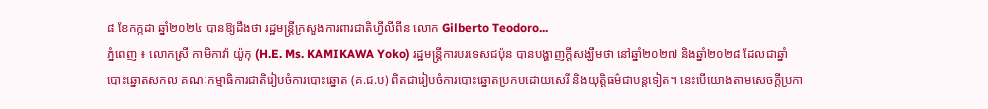៨ ខែកក្កដា ឆ្នាំ២០២៤ បានឱ្យដឹងថា រដ្ឋមន្ត្រីក្រសួងការពារជាតិហ្វីលីពីន លោក Gilberto Teodoro...
ភ្នំពេញ ៖ លោកស្រី កាមិកាវ៉ា យ៉ូកុ (H.E. Ms. KAMIKAWA Yoko) រដ្ឋមន្ត្រីការបរទេសជប៉ុន បានបង្ហាញក្ដីសង្ឃឹមថា នៅឆ្នាំ២០២៧ និងឆ្នាំ២០២៨ ដែលជាឆ្នាំបោះឆ្នោតសកល គណៈកម្មាធិការជាតិរៀបចំការបោះឆ្នោត (គ.ជ.ប) ពិតជារៀបចំការបោះឆ្នោតប្រកបដោយសេរី និងយុត្តិធម៌ជាបន្តទៀត។ នេះបើយោងតាមសេចក្ដីប្រកា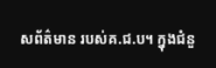សព័ត៌មាន របស់គ.ជ.ប។ ក្នុងជំនួ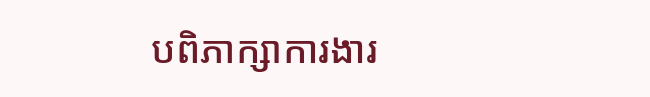បពិភាក្សាការងារ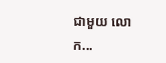ជាមួយ លោក...